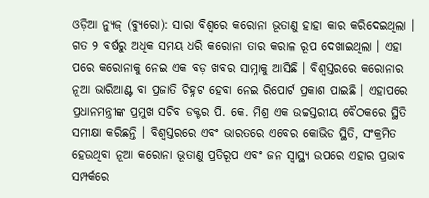ଓଡ଼ିଆ ନ୍ୟୁଜ୍ (ବ୍ୟୁରୋ): ସାରା ବିଶ୍ୱରେ କରୋନା ଭୂତାଣୁ ହାହା କାର କରିଦେଇଥିଲା । ଗତ ୨ ବର୍ଷରୁ ଅଧିକ ସମୟ ଧରି କରୋନା ତାର କରାଳ ରୂପ ଦେଖାଇଥିଲା । ଏହା ପରେ କରୋନାକୁ ନେଇ ଏକ ବଡ଼ ଖବର ସାମ୍ନାକୁ ଆସିଛି । ବିଶ୍ୱସ୍ତରରେ କରୋନାର ନୂଆ ଭାରିଆଣ୍ଟ ବା ପ୍ରଜାତି ଚିହ୍ନଟ ହେବା ନେଇ ରିପୋର୍ଟ ପ୍ରକାଶ ପାଇଛି । ଏହାପରେ ପ୍ରଧାନମନ୍ତ୍ରୀଙ୍କ ପ୍ରମୁଖ ସଚିବ ଡକ୍ଟର ପି. କେ. ମିଶ୍ର ଏକ ଉଚ୍ଚସ୍ତରୀୟ ବୈଠକରେ ସ୍ଥିତି ସମୀକ୍ଷା କରିଛନ୍ତି । ବିଶ୍ୱସ୍ତରରେ ଏବଂ ଭାରତରେ ଏବେର କୋଭିଡ ସ୍ଥିତି, ସଂକ୍ରମିତ ହେଉଥିବା ନୂଆ କରୋନା ଭୂତାଣୁ ପ୍ରତିରୂପ ଏବଂ ଜନ ସ୍ୱାସ୍ଥ୍ୟ ଉପରେ ଏହାର ପ୍ରଭାବ ସମ୍ପର୍କରେ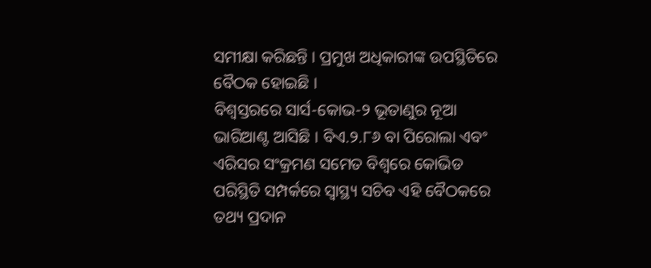ସମୀକ୍ଷା କରିଛନ୍ତି । ପ୍ରମୁଖ ଅଧିକାରୀଙ୍କ ଉପସ୍ଥିତିରେ ବୈଠକ ହୋଇଛି ।
ବିଶ୍ୱସ୍ତରରେ ସାର୍ସ-କୋଭ-୨ ଭୂତାଣୁର ନୂଆ ଭାରିଆଣ୍ଟ ଆସିଛି । ବିଏ.୨.୮୬ ବା ପିରୋଲା ଏବଂ ଏରିସର ସଂକ୍ରମଣ ସମେତ ବିଶ୍ୱରେ କୋଭିଡ ପରିସ୍ଥିତି ସମ୍ପର୍କରେ ସ୍ୱାସ୍ଥ୍ୟ ସଚିବ ଏହି ବୈଠକରେ ତଥ୍ୟ ପ୍ରଦାନ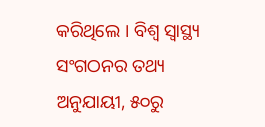କରିଥିଲେ । ବିଶ୍ୱ ସ୍ୱାସ୍ଥ୍ୟ ସଂଗଠନର ତଥ୍ୟ ଅନୁଯାୟୀ, ୫୦ରୁ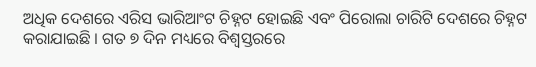ଅଧିକ ଦେଶରେ ଏରିସ ଭାରିଆଂଟ ଚିହ୍ନଟ ହୋଇଛି ଏବଂ ପିରୋଲା ଚାରିଟି ଦେଶରେ ଚିହ୍ନଟ କରାଯାଇଛି । ଗତ ୭ ଦିନ ମଧ୍ୟରେ ବିଶ୍ୱସ୍ତରରେ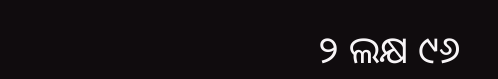୨ ଲକ୍ଷ ୯୬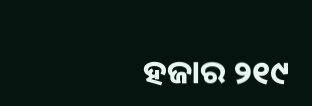ହଜାର ୨୧୯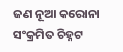ଜଣ ନୂଆ କରୋନା ସଂକ୍ରମିତ ଚିହ୍ନଟ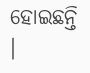ହୋଇଛନ୍ତି ।